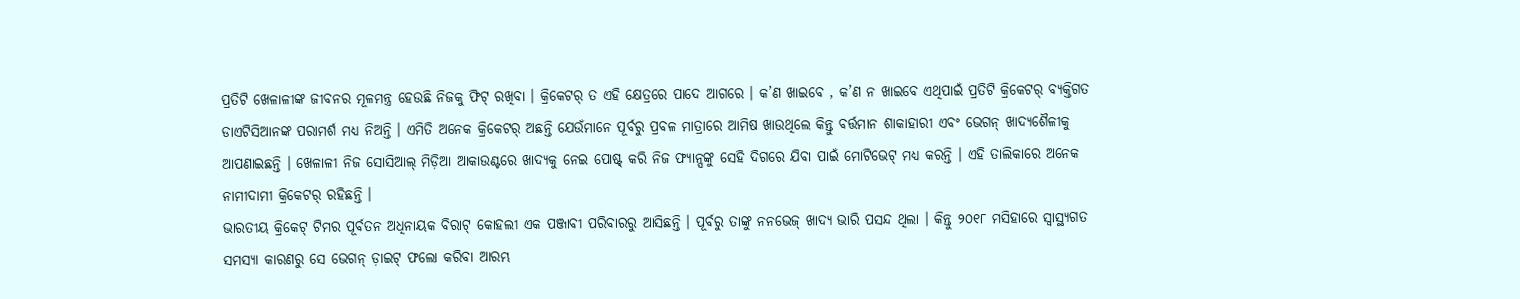ପ୍ରତିଟି ଖେଳାଳୀଙ୍କ ଜୀବନର ମୂଳମନ୍ତ୍ର ହେଉଛି ନିଜକୁ ଫିଟ୍ ରଖିବା । କ୍ରିକେଟର୍ ତ ଏହି କ୍ଷେତ୍ରରେ ପାଦେ ଆଗରେ । କ’ଣ ଖାଇବେ , କ’ଣ ନ ଖାଇବେ ଏଥିପାଇଁ ପ୍ରତିଟି କ୍ରିକେଟର୍ ବ୍ୟକ୍ତିଗତ ଡାଏଟିସିଆନଙ୍କ ପରାମର୍ଶ ମଧ୍ୟ ନିଅନ୍ତି । ଏମିତି ଅନେକ କ୍ରିକେଟର୍ ଅଛନ୍ତି ଯେଉଁମାନେ ପୂର୍ବରୁ ପ୍ରବଳ ମାତ୍ରାରେ ଆମିଷ ଖାଉଥିଲେ କିନ୍ତୁ ବର୍ତ୍ତମାନ ଶାକାହାରୀ ଏବଂ ଭେଗନ୍ ଖାଦ୍ୟଶୈଳୀକୁ ଆପଣାଇଛନ୍ତି । ଖେଳାଳୀ ନିଜ ସୋସିଆଲ୍ ମିଡ଼ିଆ ଆକାଉଣ୍ଟରେ ଖାଦ୍ୟକୁ ନେଇ ପୋଷ୍ଟ୍ କରି ନିଜ ଫ୍ୟାନ୍ସଙ୍କୁ ସେହି ଦିଗରେ ଯିବା ପାଇଁ ମୋଟିଭେଟ୍ ମଧ୍ୟ କରନ୍ତି । ଏହି ତାଲିକାରେ ଅନେକ ନାମୀଦାମୀ କ୍ରିକେଟର୍ ରହିଛନ୍ତି ।
ଭାରତୀୟ କ୍ରିକେଟ୍ ଟିମର ପୂର୍ବତନ ଅଧିନାୟକ ବିରାଟ୍ କୋହଲୀ ଏକ ପଞ୍ଜାବୀ ପରିବାରରୁ ଆସିଛନ୍ତି । ପୂର୍ବରୁ ତାଙ୍କୁ ନନଭେଜ୍ ଖାଦ୍ୟ ଭାରି ପସନ୍ଦ ଥିଲା । କିନ୍ତୁ ୨୦୧୮ ମସିହାରେ ସ୍ୱାସ୍ଥ୍ୟଗତ ସମସ୍ୟା କାରଣରୁ ସେ ଭେଗନ୍ ଡ଼ାଇଟ୍ ଫଲୋ କରିବା ଆରମ୍ଭ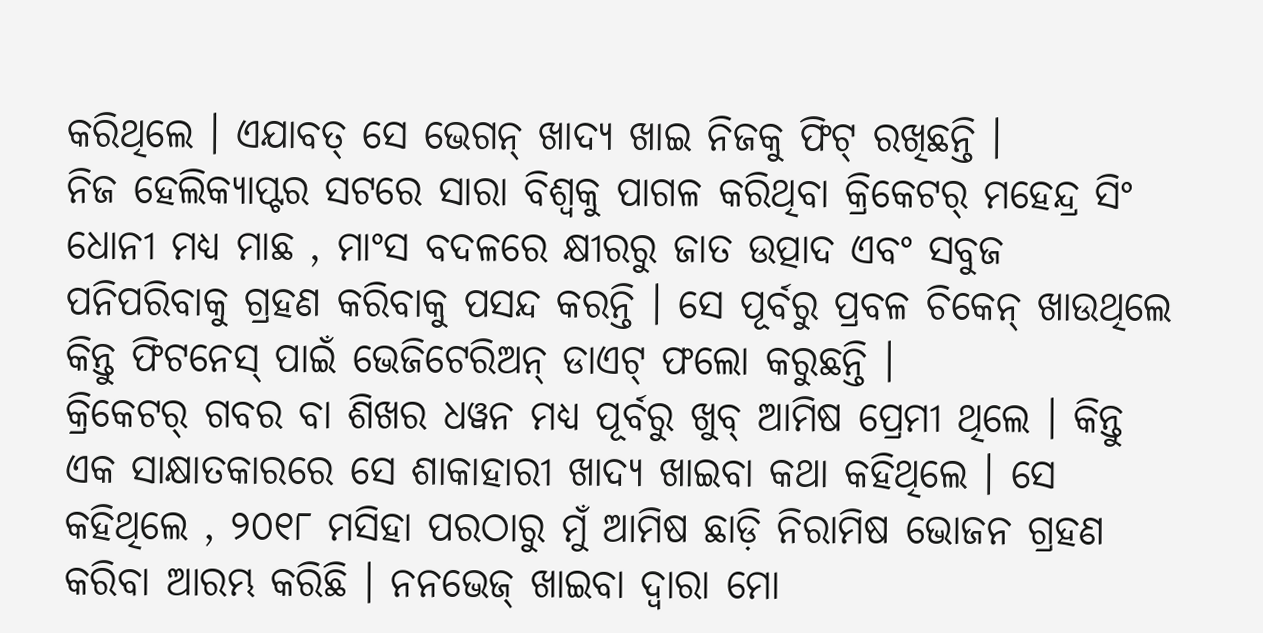କରିଥିଲେ । ଏଯାବତ୍ ସେ ଭେଗନ୍ ଖାଦ୍ୟ ଖାଇ ନିଜକୁ ଫିଟ୍ ରଖିଛନ୍ତି ।
ନିଜ ହେଲିକ୍ୟାପ୍ଟର ସଟରେ ସାରା ବିଶ୍ୱକୁ ପାଗଳ କରିଥିବା କ୍ରିକେଟର୍ ମହେନ୍ଦ୍ର ସିଂ ଧୋନୀ ମଧ୍ୟ ମାଛ , ମାଂସ ବଦଳରେ କ୍ଷୀରରୁ ଜାତ ଉତ୍ପାଦ ଏବଂ ସବୁଜ ପନିପରିବାକୁ ଗ୍ରହଣ କରିବାକୁ ପସନ୍ଦ କରନ୍ତି । ସେ ପୂର୍ବରୁ ପ୍ରବଳ ଚିକେନ୍ ଖାଉଥିଲେ କିନ୍ତୁ ଫିଟନେସ୍ ପାଇଁ ଭେଜିଟେରିଅନ୍ ଡାଏଟ୍ ଫଲୋ କରୁଛନ୍ତି ।
କ୍ରିକେଟର୍ ଗବର ବା ଶିଖର ଧୱନ ମଧ୍ୟ ପୂର୍ବରୁ ଖୁବ୍ ଆମିଷ ପ୍ରେମୀ ଥିଲେ । କିନ୍ତୁ ଏକ ସାକ୍ଷାତକାରରେ ସେ ଶାକାହାରୀ ଖାଦ୍ୟ ଖାଇବା କଥା କହିଥିଲେ । ସେ କହିଥିଲେ , ୨୦୧୮ ମସିହା ପରଠାରୁ ମୁଁ ଆମିଷ ଛାଡ଼ି ନିରାମିଷ ଭୋଜନ ଗ୍ରହଣ କରିବା ଆରମ୍ଭ କରିଛି । ନନଭେଜ୍ ଖାଇବା ଦ୍ୱାରା ମୋ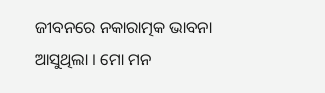ଜୀବନରେ ନକାରାତ୍ମକ ଭାବନା ଆସୁଥିଲା । ମୋ ମନ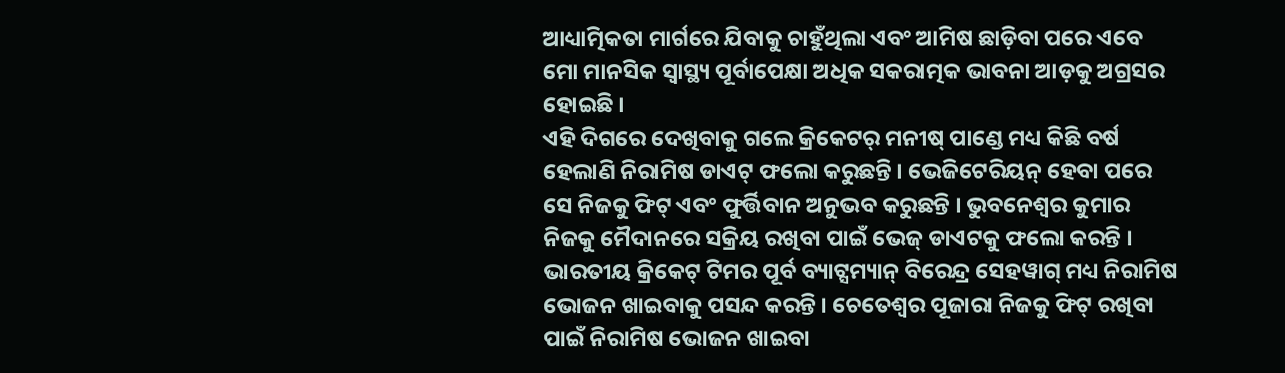ଆଧ୍ୟାତ୍ମିକତା ମାର୍ଗରେ ଯିବାକୁ ଚାହୁଁଥିଲା ଏବଂ ଆମିଷ ଛାଡ଼ିବା ପରେ ଏବେ ମୋ ମାନସିକ ସ୍ୱାସ୍ଥ୍ୟ ପୂର୍ବାପେକ୍ଷା ଅଧିକ ସକରାତ୍ମକ ଭାବନା ଆଡ଼କୁ ଅଗ୍ରସର ହୋଇଛି ।
ଏହି ଦିଗରେ ଦେଖିବାକୁ ଗଲେ କ୍ରିକେଟର୍ ମନୀଷ୍ ପାଣ୍ଡେ ମଧ୍ୟ କିଛି ବର୍ଷ ହେଲାଣି ନିରାମିଷ ଡାଏଟ୍ ଫଲୋ କରୁଛନ୍ତି । ଭେଜିଟେରିୟନ୍ ହେବା ପରେ ସେ ନିଜକୁ ଫିଟ୍ ଏବଂ ଫୁର୍ତ୍ତିବାନ ଅନୁଭବ କରୁଛନ୍ତି । ଭୁବନେଶ୍ୱର କୁମାର ନିଜକୁ ମୈଦାନରେ ସକ୍ରିୟ ରଖିବା ପାଇଁ ଭେଜ୍ ଡାଏଟକୁ ଫଲୋ କରନ୍ତି । ଭାରତୀୟ କ୍ରିକେଟ୍ ଟିମର ପୂର୍ବ ବ୍ୟାଟ୍ସମ୍ୟାନ୍ ବିରେନ୍ଦ୍ର ସେହୱାଗ୍ ମଧ୍ୟ ନିରାମିଷ ଭୋଜନ ଖାଇବାକୁ ପସନ୍ଦ କରନ୍ତି । ଚେତେଶ୍ୱର ପୂଜାରା ନିଜକୁ ଫିଟ୍ ରଖିବା ପାଇଁ ନିରାମିଷ ଭୋଜନ ଖାଇବା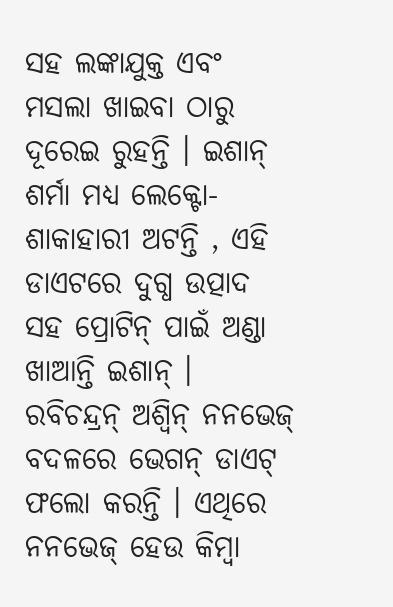ସହ ଲଙ୍କାଯୁକ୍ତ ଏବଂ ମସଲା ଖାଇବା ଠାରୁ ଦୂରେଇ ରୁହନ୍ତି । ଇଶାନ୍ ଶର୍ମା ମଧ୍ୟ ଲେକ୍ଟୋ-ଶାକାହାରୀ ଅଟନ୍ତି , ଏହି ଡାଏଟରେ ଦୁଗ୍ଧ ଉତ୍ପାଦ ସହ ପ୍ରୋଟିନ୍ ପାଇଁ ଅଣ୍ଡା ଖାଆନ୍ତି ଇଶାନ୍ । ରବିଚନ୍ଦ୍ରନ୍ ଅଶ୍ୱିନ୍ ନନଭେଜ୍ ବଦଳରେ ଭେଗନ୍ ଡାଏଟ୍ ଫଲୋ କରନ୍ତି । ଏଥିରେ ନନଭେଜ୍ ହେଉ କିମ୍ବା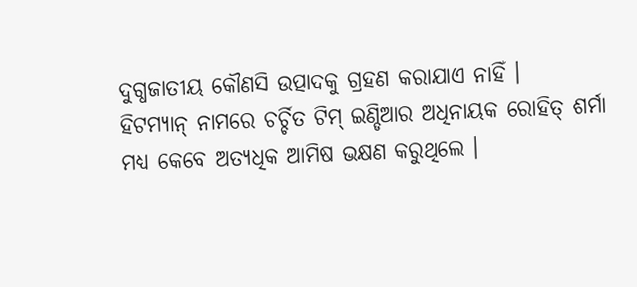ଦୁଗ୍ଧଜାତୀୟ କୌଣସି ଉତ୍ପାଦକୁ ଗ୍ରହଣ କରାଯାଏ ନାହିଁ ।
ହିଟମ୍ୟାନ୍ ନାମରେ ଚର୍ଚ୍ଚିତ ଟିମ୍ ଇଣ୍ଡିଆର ଅଧିନାୟକ ରୋହିତ୍ ଶର୍ମା ମଧ୍ୟ କେବେ ଅତ୍ୟଧିକ ଆମିଷ ଭକ୍ଷଣ କରୁଥିଲେ ।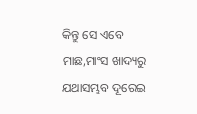କିନ୍ତୁ ସେ ଏବେ ମାଛ,ମାଂସ ଖାଦ୍ୟରୁ ଯଥାସମ୍ଭବ ଦୂରେଇ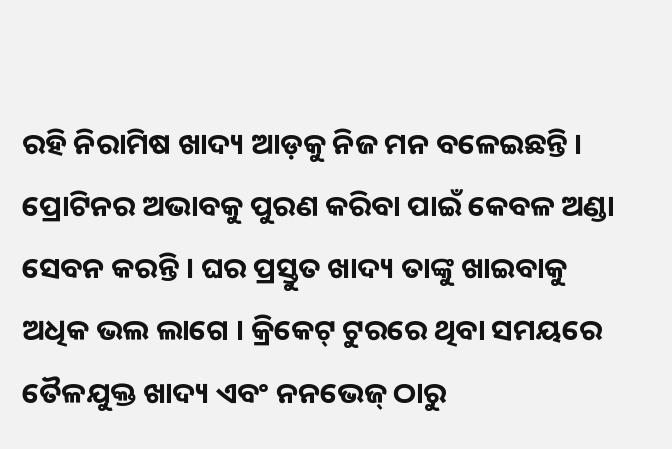ରହି ନିରାମିଷ ଖାଦ୍ୟ ଆଡ଼କୁ ନିଜ ମନ ବଳେଇଛନ୍ତି । ପ୍ରୋଟିନର ଅଭାବକୁ ପୁରଣ କରିବା ପାଇଁ କେବଳ ଅଣ୍ଡା ସେବନ କରନ୍ତି । ଘର ପ୍ରସ୍ତୁତ ଖାଦ୍ୟ ତାଙ୍କୁ ଖାଇବାକୁ ଅଧିକ ଭଲ ଲାଗେ । କ୍ରିକେଟ୍ ଟୁରରେ ଥିବା ସମୟରେ ତୈଳଯୁକ୍ତ ଖାଦ୍ୟ ଏବଂ ନନଭେଜ୍ ଠାରୁ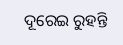ଦୂରେଇ ରୁହନ୍ତି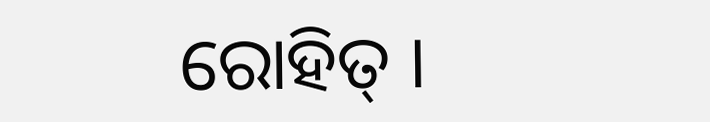ରୋହିତ୍ ।